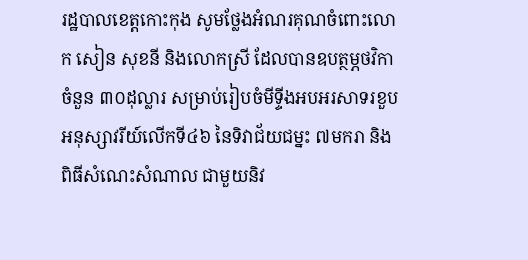រដ្ឋបាលខេត្តកោះកុង សូមថ្លែងអំណរគុណចំពោះលោក សៀន សុខនី និងលោកស្រី ដែលបានឧបត្ថម្ភថវិកាចំនួន ៣០ដុល្លារ សម្រាប់រៀបចំមីទ្ទីងអបអរសាទរខួបអនុស្សាវរីយ៍លើកទី៤៦ នៃទិវាជ័យជម្នះ ៧មករា និងពិធីសំណេះសំណាល ជាមួយនិវ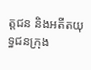ត្តជន និងអតីតយុទ្ធជនក្រុង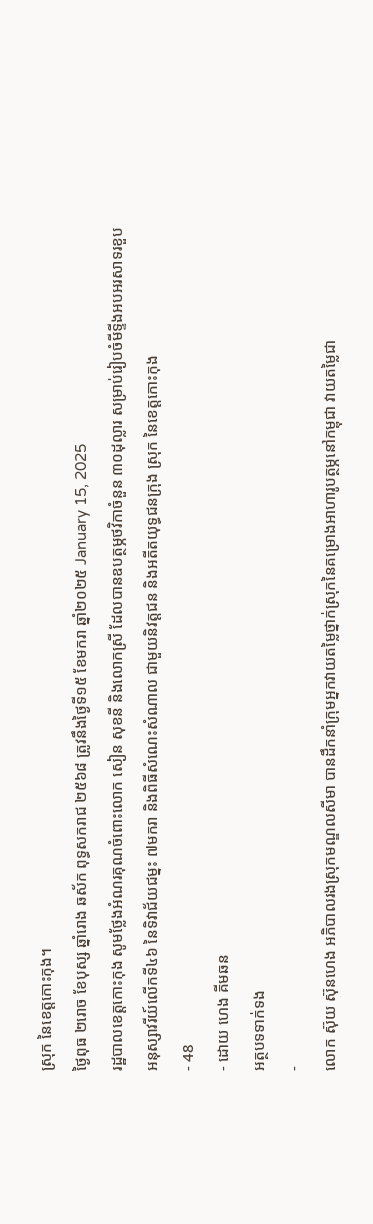ស្រុក នៃខេត្តកោះកុង។
ថ្ងៃពុធ ២រោច ខែបុស្ស ឆ្នាំរោង ឆស័ក ពុទ្ធសករាជ ២៥៦៨ ត្រូវនឹងថ្ងៃទី១៥ ខែមករា ឆ្នាំ២០២៥ January 15, 2025
រដ្ឋបាលខេត្តកោះកុង សូមថ្លែងអំណរគុណចំពោះលោក សៀន សុខនី និងលោកស្រី ដែលបានឧបត្ថម្ភថវិកាចំនួន ៣០ដុល្លារ សម្រាប់រៀបចំមីទ្ទីងអបអរសាទរខួបអនុស្សាវរីយ៍លើកទី៤៦ នៃទិវាជ័យជម្នះ ៧មករា និងពិធីសំណេះសំណាល ជាមួយនិវត្តជន និងអតីតយុទ្ធជនក្រុង ស្រុក នៃខេត្តកោះកុង
- 48
- ដោយ ហេង គីមឆន
អត្ថបទទាក់ទង
-
លោក ស៊ុយ ស៊ុនហេង អភិបាលរងស្រុកមណ្ឌលសីមា បានដឹកនាំក្រុមអ្នកវាយតម្លៃថ្នាក់ស្រុកនៃគម្រោងអាហារូបត្ថម្ភនៅកម្ពុជា វាយតម្លៃជា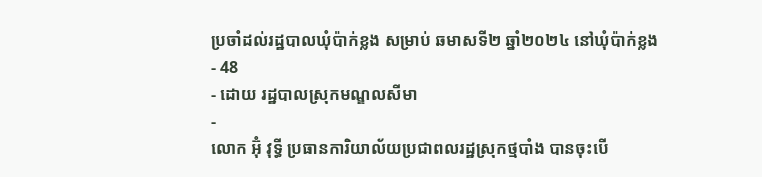ប្រចាំដល់រដ្ឋបាលឃុំប៉ាក់ខ្លង សម្រាប់ ឆមាសទី២ ឆ្នាំ២០២៤ នៅឃុំប៉ាក់ខ្លង
- 48
- ដោយ រដ្ឋបាលស្រុកមណ្ឌលសីមា
-
លោក អ៊ុំ វុទ្ធី ប្រធានការិយាល័យប្រជាពលរដ្ឋស្រុកថ្មបាំង បានចុះបើ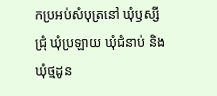កប្រអប់សំបុត្រនៅ ឃុំឫស្សីជ្រុំ ឃុំប្រឡាយ ឃុំជំនាប់ និងឃុំថ្មដូន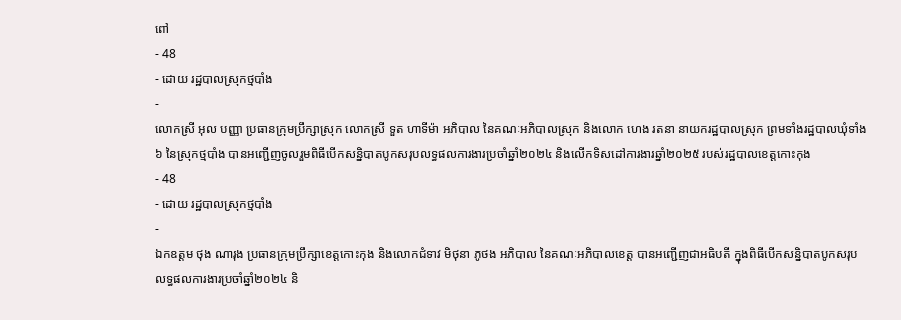ពៅ
- 48
- ដោយ រដ្ឋបាលស្រុកថ្មបាំង
-
លោកស្រី អុល បញ្ញា ប្រធានក្រុមប្រឹក្សាស្រុក លោកស្រី ទួត ហាទីម៉ា អភិបាល នៃគណៈអភិបាលស្រុក និងលោក ហេង រតនា នាយករដ្ឋបាលស្រុក ព្រមទាំងរដ្ឋបាលឃុំទាំង៦ នៃស្រុកថ្មបាំង បានអញ្ជើញចូលរួមពិធីបើកសន្និបាតបូកសរុបលទ្ធផលការងារប្រចាំឆ្នាំ២០២៤ និងលើកទិសដៅការងារឆ្នាំ២០២៥ របស់រដ្ឋបាលខេត្តកោះកុង
- 48
- ដោយ រដ្ឋបាលស្រុកថ្មបាំង
-
ឯកឧត្តម ថុង ណារុង ប្រធានក្រុមប្រឹក្សាខេត្តកោះកុង និងលោកជំទាវ មិថុនា ភូថង អភិបាល នៃគណៈអភិបាលខេត្ត បានអញ្ជើញជាអធិបតី ក្នុងពិធីបើកសន្និបាតបូកសរុបលទ្ធផលការងារប្រចាំឆ្នាំ២០២៤ និ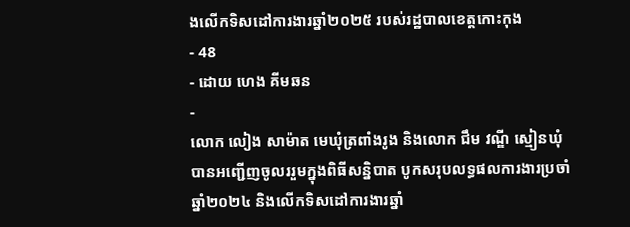ងលើកទិសដៅការងារឆ្នាំ២០២៥ របស់រដ្ឋបាលខេត្តកោះកុង
- 48
- ដោយ ហេង គីមឆន
-
លោក លៀង សាម៉ាត មេឃុំត្រពាំងរូង និងលោក ជឹម វណ្ឌី ស្មៀនឃុំ បានអញ្ជើញចូលររួមក្នុងពិធីសន្និបាត បូកសរុបលទ្ធផលការងារប្រចាំឆ្នាំ២០២៤ និងលើកទិសដៅការងារឆ្នាំ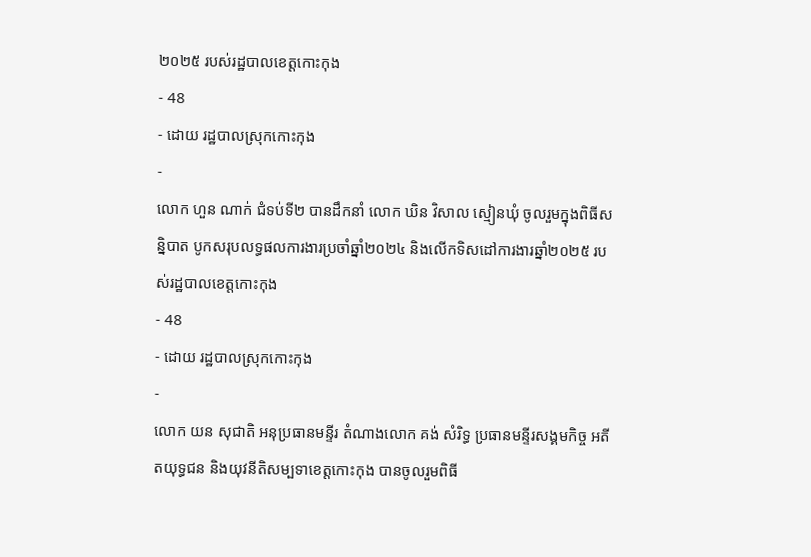២០២៥ របស់រដ្ឋបាលខេត្តកោះកុង
- 48
- ដោយ រដ្ឋបាលស្រុកកោះកុង
-
លោក ហួន ណាក់ ជំទប់ទី២ បានដឹកនាំ លោក ឃិន វិសាល ស្មៀនឃុំ ចូលរួមក្នុងពិធីសន្និបាត បូកសរុបលទ្ធផលការងារប្រចាំឆ្នាំ២០២៤ និងលើកទិសដៅការងារឆ្នាំ២០២៥ របស់រដ្ឋបាលខេត្តកោះកុង
- 48
- ដោយ រដ្ឋបាលស្រុកកោះកុង
-
លោក យន សុជាតិ អនុប្រធានមន្ទីរ តំណាងលោក គង់ សំរិទ្ធ ប្រធានមន្ទីរសង្គមកិច្ច អតីតយុទ្ធជន និងយុវនីតិសម្បទាខេត្តកោះកុង បានចូលរួមពិធី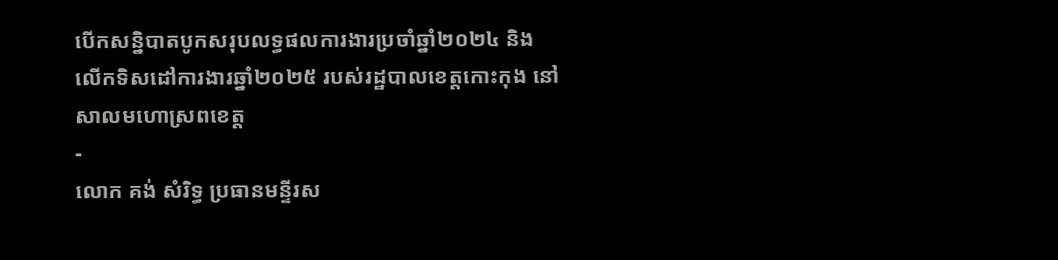បើកសន្និបាតបូកសរុបលទ្ធផលការងារប្រចាំឆ្នាំ២០២៤ និងលើកទិសដៅការងារឆ្នាំ២០២៥ របស់រដ្ឋបាលខេត្តកោះកុង នៅសាលមហោស្រពខេត្ត
-
លោក គង់ សំរិទ្ធ ប្រធានមន្ទីរស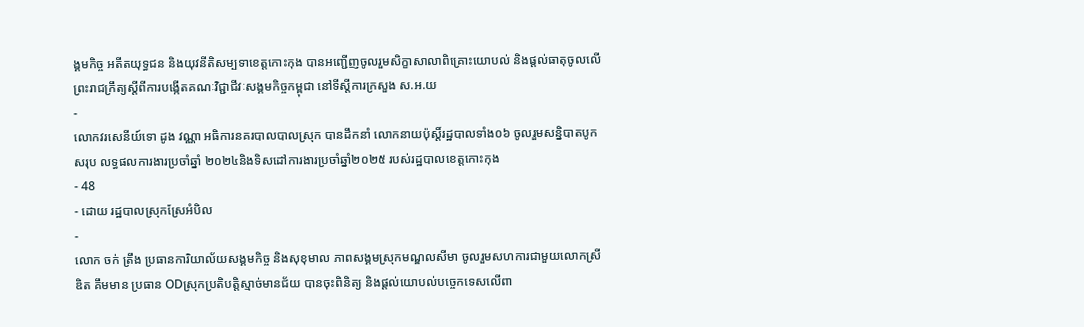ង្គមកិច្ច អតីតយុទ្ធជន និងយុវនីតិសម្បទាខេត្តកោះកុង បានអញ្ជើញចូលរួមសិក្ខាសាលាពិគ្រោះយោបល់ និងផ្តល់ធាតុចូលលើព្រះរាជក្រឹត្យស្តីពីការបង្កើតគណៈវិជ្ជាជីវៈសង្គមកិច្ចកម្ពុជា នៅទីស្តីការក្រសួង ស.អ.យ
-
លោកវរសេនីយ៍ទោ ដូង វណ្ណា អធិការនគរបាលបាលស្រុក បានដឹកនាំ លោកនាយប៉ុស្តិ៍រដ្ឋបាលទាំង០៦ ចូលរួមសន្និបាតបូកសរុប លទ្ធផលការងារប្រចាំឆ្នាំ ២០២៤និងទិសដៅការងារប្រចាំឆ្នាំ២០២៥ របស់រដ្ឋបាលខេត្តកោះកុង
- 48
- ដោយ រដ្ឋបាលស្រុកស្រែអំបិល
-
លោក ចក់ ត្រឹង ប្រធានការិយាល័យសង្គមកិច្ច និងសុខុមាល ភាពសង្គមស្រុកមណ្ឌលសីមា ចូលរួមសហការជាមួយលោកស្រី ឌិត គឹមមាន ប្រធាន ODស្រុកប្រតិបត្តិស្មាច់មានជ័យ បានចុះពិនិត្យ និងផ្ដល់យោបល់បច្ចេកទេសលើពា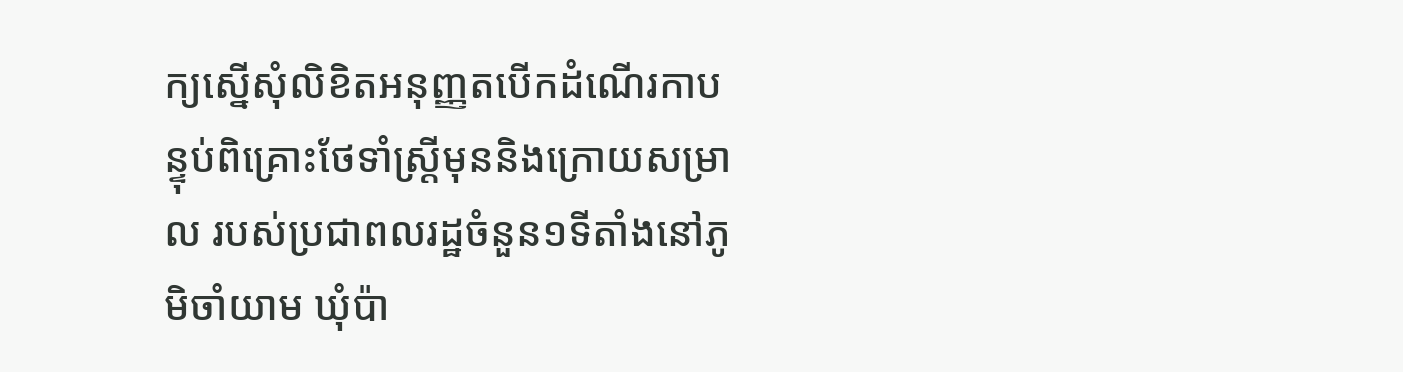ក្យស្នើសុំលិខិតអនុញ្ញតបើកដំណើរកាបន្ទុប់ពិគ្រោះថែទាំស្រ្តីមុននិងក្រោយសម្រាល របស់ប្រជាពលរដ្ឋចំនួន១ទីតាំងនៅភូមិចាំយាម ឃុំប៉ា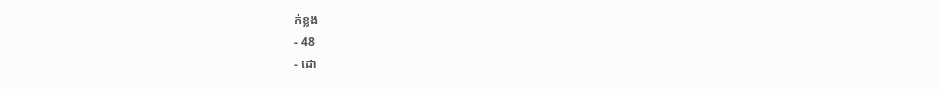ក់ខ្លង
- 48
- ដោ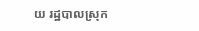យ រដ្ឋបាលស្រុក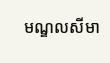មណ្ឌលសីមា